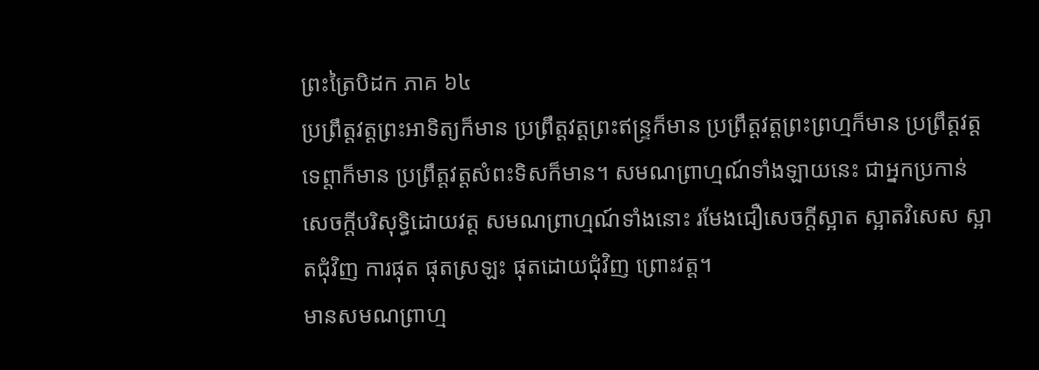ព្រះត្រៃបិដក ភាគ ៦៤
ប្រព្រឹត្តវត្តព្រះអាទិត្យក៏មាន ប្រព្រឹត្តវត្តព្រះឥន្រ្ទក៏មាន ប្រព្រឹត្តវត្តព្រះព្រហ្មក៏មាន ប្រព្រឹត្តវត្តទេព្តាក៏មាន ប្រព្រឹត្តវត្តសំពះទិសក៏មាន។ សមណព្រាហ្មណ៍ទាំងឡាយនេះ ជាអ្នកប្រកាន់សេចក្តីបរិសុទ្ធិដោយវត្ត សមណព្រាហ្មណ៍ទាំងនោះ រមែងជឿសេចក្តីស្អាត ស្អាតវិសេស ស្អាតជុំវិញ ការផុត ផុតស្រឡះ ផុតដោយជុំវិញ ព្រោះវត្ត។
មានសមណព្រាហ្ម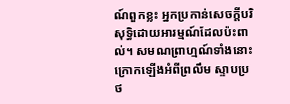ណ៍ពួកខ្លះ អ្នកប្រកាន់សេចក្តីបរិសុទ្ធិដោយអារម្មណ៍ដែលប៉ះពាល់។ សមណព្រាហ្មណ៍ទាំងនោះ ក្រោកឡើងអំពីព្រលឹម ស្ទាបប្រថ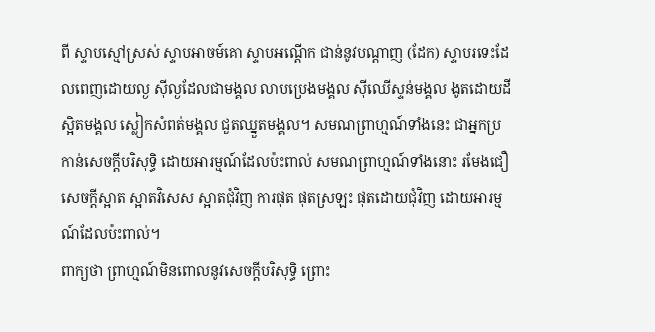ពី ស្ទាបស្មៅស្រស់ ស្ទាបអាចម៍គោ ស្ទាបអណ្តើក ជាន់នូវបណ្តាញ (ដែក) ស្ទាបរទេះដែលពេញដោយល្ង ស៊ីល្ងដែលជាមង្គល លាបប្រេងមង្គល ស៊ីឈើស្ទន់មង្គល ងូតដោយដីស្អិតមង្គល ស្លៀកសំពត់មង្គល ជួតឈ្នួតមង្គល។ សមណព្រាហ្មណ៍ទាំងនេះ ជាអ្នកប្រកាន់សេចក្តីបរិសុទ្ធិ ដោយអារម្មណ៍ដែលប៉ះពាល់ សមណព្រាហ្មណ៍ទាំងនោះ រមែងជឿសេចក្តីស្អាត ស្អាតវិសេស ស្អាតជុំវិញ ការផុត ផុតស្រឡះ ផុតដោយជុំវិញ ដោយអារម្មណ៍ដែលប៉ះពាល់។
ពាក្យថា ព្រាហ្មណ៍មិនពោលនូវសេចក្តីបរិសុទ្ធិ ព្រោះ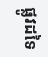ផ្លូវដទៃ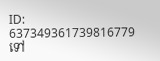ID: 637349361739816779
ទៅ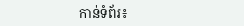កាន់ទំព័រ៖